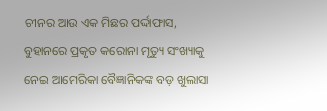ଚୀନର ଆଉ ଏକ ମିଛର ପର୍ଦ୍ଦାଫାସ, ବୁହାନରେ ପ୍ରକୃତ କରୋନା ମୃତ୍ୟୁ ସଂଖ୍ୟାକୁ ନେଇ ଆମେରିକା ବୈଜ୍ଞାନିକଙ୍କ ବଡ଼ ଖୁଲାସା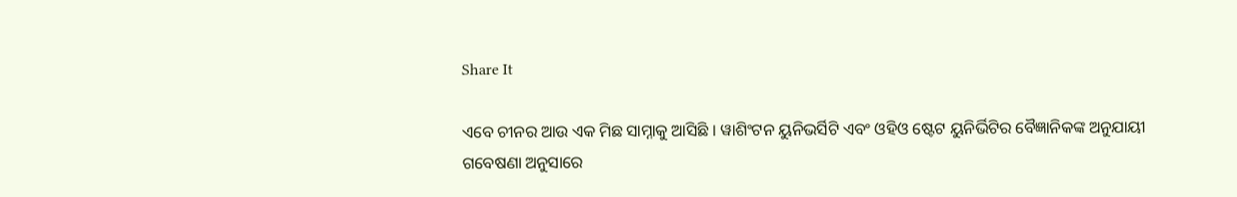Share It

ଏବେ ଚୀନର ଆଉ ଏକ ମିଛ ସାମ୍ନାକୁ ଆସିଛି । ୱାଶିଂଟନ ୟୁନିଭର୍ସିଟି ଏବଂ ଓହିଓ ଷ୍ଟେଟ ୟୁନିର୍ଭିଟିର ବୈଜ୍ଞାନିକଙ୍କ ଅନୁଯାୟୀ ଗବେଷଣା ଅନୁସାରେ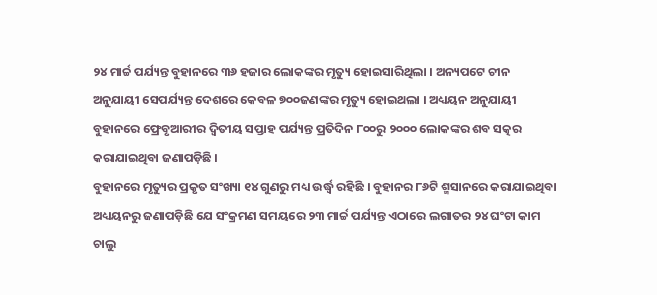୨୪ ମାର୍ଚ୍ଚ ପର୍ଯ୍ୟନ୍ତ ବୁହାନରେ ୩୬ ହଜାର ଲୋକଙ୍କର ମୃତ୍ୟୁ ହୋଇସାରିଥିଲା । ଅନ୍ୟପଟେ ଚୀନ ଅନୁଯାୟୀ ସେପର୍ଯ୍ୟନ୍ତ ଦେଶରେ କେବଳ ୭୦୦ଜଣଙ୍କର ମୃତ୍ୟୁ ହୋଇଥଲା । ଅଧ୍ୟୟନ ଅନୁଯାୟୀ ବୁହାନରେ ଫ୍ରେବୃଆରୀର ଦ୍ୱିତୀୟ ସପ୍ତାହ ପର୍ଯ୍ୟନ୍ତ ପ୍ରତିଦିନ ୮୦୦ରୁ ୨୦୦୦ ଲୋକଙ୍କର ଶବ ସତ୍କର କରାଯାଇଥିବା ଜଣାପଡ଼ିଛି ।
ବୁହାନରେ ମୃତ୍ୟୁର ପ୍ରକୃତ ସଂଖ୍ୟା ୧୪ ଗୁଣରୁ ମଧ୍ୟ ଉର୍ଦ୍ଧ୍ୱ ରହିଛି । ବୁହାନର ୮୬ଟି ଶ୍ମସାନରେ କରାଯାଇଥିବା ଅଧ୍ୟୟନରୁ ଜଣାପଡ଼ିଛି ଯେ ସଂକ୍ରମଣ ସମୟରେ ୨୩ ମାର୍ଚ୍ଚ ପର୍ଯ୍ୟନ୍ତ ଏଠାରେ ଲଗାତର ୨୪ ଘଂଟା କାମ ଚାଲୁ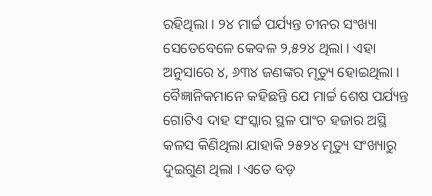ରହିଥିଲା । ୨୪ ମାର୍ଚ୍ଚ ପର୍ଯ୍ୟନ୍ତ ଚୀନର ସଂଖ୍ୟା ସେତେବେଳେ କେବଳ ୨,୫୨୪ ଥିଲା । ଏହା ଅନୁସାରେ ୪, ୬୩୪ ଜଣଙ୍କର ମୃତ୍ୟୁ ହୋଇଥିଲା । ବୈଜ୍ଞାନିକମାନେ କହିଛନ୍ତି ଯେ ମାର୍ଚ୍ଚ ଶେଷ ପର୍ଯ୍ୟନ୍ତ ଗୋଟିଏ ଦାହ ସଂସ୍କାର ସ୍ଥଳ ପାଂଚ ହଜାର ଅସ୍ଥି କଳସ କିଣିଥିଲା ଯାହାକି ୨୫୨୪ ମୃତ୍ୟୁ ସଂଖ୍ୟାରୁ ଦୁଇଗୁଣ ଥିଲା । ଏତେ ବଡ଼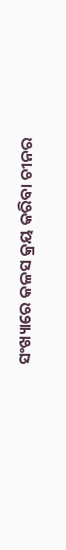ସଂଖ୍ୟାରେ କଳସ କ୍ରୟ କରିବା ଚୀନର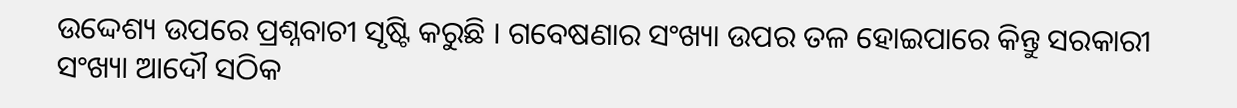ଉଦ୍ଦେଶ୍ୟ ଉପରେ ପ୍ରଶ୍ନବାଚୀ ସୃଷ୍ଟି କରୁଛି । ଗବେଷଣାର ସଂଖ୍ୟା ଉପର ତଳ ହୋଇପାରେ କିନ୍ତୁ ସରକାରୀ ସଂଖ୍ୟା ଆଦୌ ସଠିକ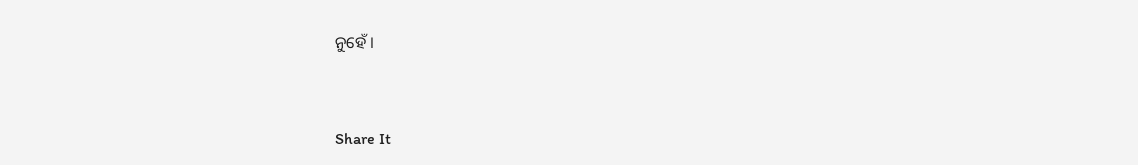ନୁହେଁ ।


Share It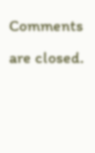Comments are closed.